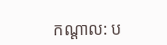កណ្ដាល: ប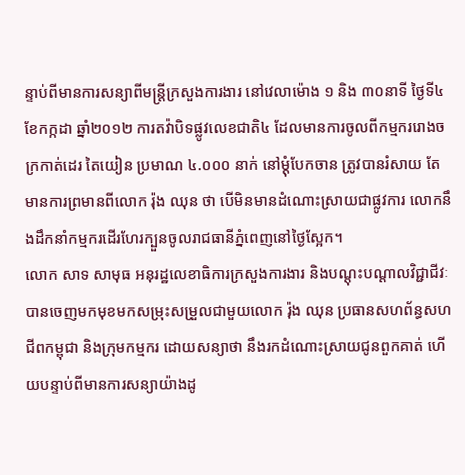ន្ទាប់ពីមានការសន្យាពីមន្ត្រីក្រសួងការងារ នៅវេលាម៉ោង ១ និង ៣០នាទី ថ្ងៃទី៤ ខែកក្កដា ឆ្នាំ២០១២ ការតវ៉ាបិទផ្លូវលេខជាតិ៤ ដែលមានការចូលពីកម្មកររោងចក្រកាត់ដេរ តៃយៀន ប្រមាណ ៤.០០០ នាក់ នៅម្ដុំបែកចាន ត្រូវបានរំសាយ តែមានការព្រមានពីលោក រ៉ុង ឈុន ថា បើមិនមានដំណោះស្រាយជាផ្លូវការ លោកនឹងដឹកនាំកម្មករដើរហែរក្បួនចូលរាជធានីភ្នំពេញនៅថ្ងៃស្អែក។
លោក សាទ សាមុធ អនុរដ្ឋលេខាធិការក្រសួងការងារ និងបណ្ដុះបណ្ដាលវិជ្ជាជីវៈ បានចេញមកមុខមកសម្រុះសម្រួលជាមួយលោក រ៉ុង ឈុន ប្រធានសហព័ន្ធសហជីពកម្ពុជា និងក្រុមកម្មករ ដោយសន្យាថា នឹងរកដំណោះស្រាយជូនពួកគាត់ ហើយបន្ទាប់ពីមានការសន្យាយ៉ាងដូ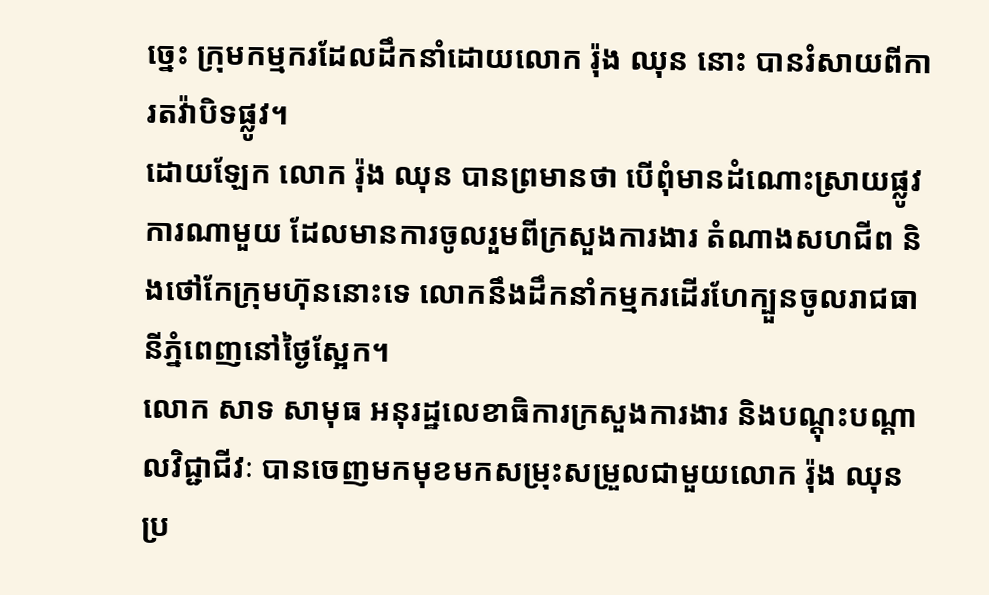ច្នេះ ក្រុមកម្មករដែលដឹកនាំដោយលោក រ៉ុង ឈុន នោះ បានរំសាយពីការតវ៉ាបិទផ្លូវ។
ដោយឡែក លោក រ៉ុង ឈុន បានព្រមានថា បើពុំមានដំណោះស្រាយផ្លូវការណាមួយ ដែលមានការចូលរួមពីក្រសួងការងារ តំណាងសហជីព និងថៅកែក្រុមហ៊ុននោះទេ លោកនឹងដឹកនាំកម្មករដើរហែក្បួនចូលរាជធានីភ្នំពេញនៅថ្ងៃស្អែក។
លោក សាទ សាមុធ អនុរដ្ឋលេខាធិការក្រសួងការងារ និងបណ្ដុះបណ្ដាលវិជ្ជាជីវៈ បានចេញមកមុខមកសម្រុះសម្រួលជាមួយលោក រ៉ុង ឈុន ប្រ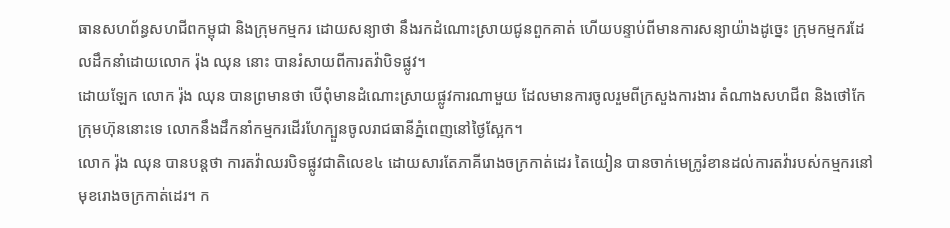ធានសហព័ន្ធសហជីពកម្ពុជា និងក្រុមកម្មករ ដោយសន្យាថា នឹងរកដំណោះស្រាយជូនពួកគាត់ ហើយបន្ទាប់ពីមានការសន្យាយ៉ាងដូច្នេះ ក្រុមកម្មករដែលដឹកនាំដោយលោក រ៉ុង ឈុន នោះ បានរំសាយពីការតវ៉ាបិទផ្លូវ។
ដោយឡែក លោក រ៉ុង ឈុន បានព្រមានថា បើពុំមានដំណោះស្រាយផ្លូវការណាមួយ ដែលមានការចូលរួមពីក្រសួងការងារ តំណាងសហជីព និងថៅកែក្រុមហ៊ុននោះទេ លោកនឹងដឹកនាំកម្មករដើរហែក្បួនចូលរាជធានីភ្នំពេញនៅថ្ងៃស្អែក។
លោក រ៉ុង ឈុន បានបន្តថា ការតវ៉ាឈរបិទផ្លូវជាតិលេខ៤ ដោយសារតែភាគីរោងចក្រកាត់ដេរ តៃយៀន បានចាក់មេក្រូរំខានដល់ការតវ៉ារបស់កម្មករនៅមុខរោងចក្រកាត់ដេរ។ ក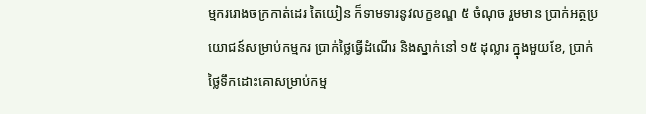ម្មកររោងចក្រកាត់ដេរ តៃយៀន ក៏ទាមទារនូវលក្ខខណ្ឌ ៥ ចំណុច រួមមាន ប្រាក់អត្ថប្រយោជន៍សម្រាប់កម្មករ ប្រាក់ថ្លៃធ្វើដំណើរ និងស្នាក់នៅ ១៥ ដុល្លារ ក្នុងមួយខែ, ប្រាក់ថ្លៃទឹកដោះគោសម្រាប់កម្ម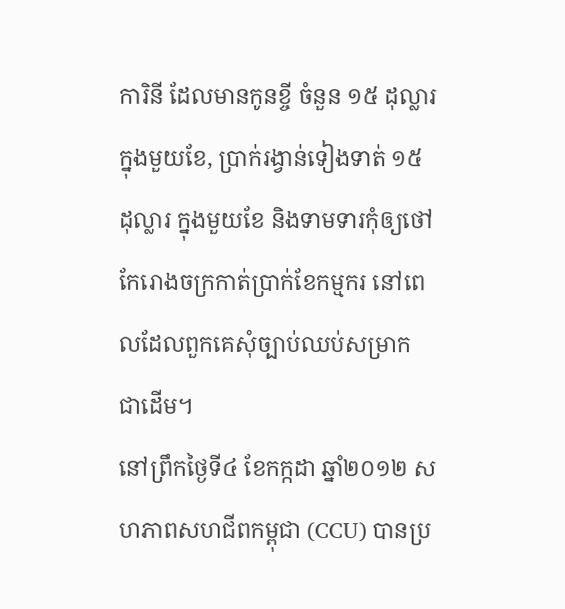ការិនី ដែលមានកូនខ្ចី ចំនួន ១៥ ដុល្លារ ក្នុងមួយខែ, ប្រាក់រង្វាន់ទៀងទាត់ ១៥ ដុល្លារ ក្នុងមួយខែ និងទាមទារកុំឲ្យថៅកែរោងចក្រកាត់ប្រាក់ខែកម្មករ នៅពេលដែលពួកគេសុំច្បាប់ឈប់សម្រាក ជាដើម។
នៅព្រឹកថ្ងៃទី៤ ខែកក្កដា ឆ្នាំ២០១២ សហភាពសហជីពកម្ពុជា (CCU) បានប្រ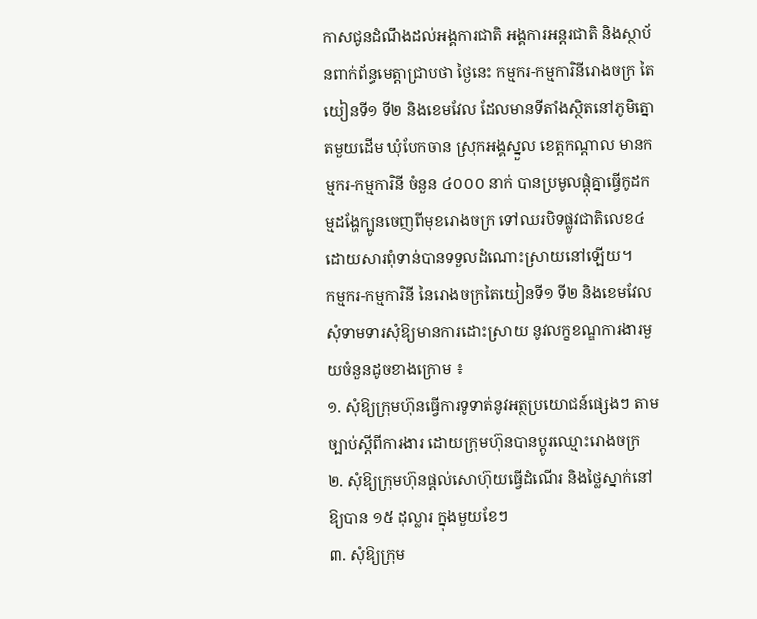កាសជូនដំណឹងដល់អង្គការជាតិ អង្គការអន្តរជាតិ និងស្ថាប័នពាក់ព័ន្ធមេត្តាជ្រាបថា ថ្ងៃនេះ កម្មករ-កម្មការិនីរោងចក្រ តៃយៀនទី១ ទី២ និងខេមវែល ដែលមានទីតាំងស្ថិតនៅភូមិត្នោតមួយដើម ឃុំបែកចាន ស្រុកអង្គស្នួល ខេត្តកណ្ដាល មានកម្មករ-កម្មការិនី ចំនួន ៤០០០ នាក់ បានប្រមូលផ្ដុំគ្នាធ្វើកូដកម្មដង្ហែក្បូនចេញពីមុខរោងចក្រ ទៅឈរបិទផ្លូវជាតិលេខ៤ ដោយសារពុំទាន់បានទទួលដំណោះស្រាយនៅឡើយ។
កម្មករ-កម្មការិនី នៃរោងចក្រតៃយៀនទី១ ទី២ និងខេមវែល សុំទាមទារសុំឱ្យមានការដោះស្រាយ នូវលក្ខខណ្ឌការងារមួយចំនួនដូចខាងក្រោម ៖
១. សុំឱ្យក្រុមហ៊ុនធ្វើការទូទាត់នូវអត្ថប្រយោជន៍ផ្សេងៗ តាមច្បាប់ស្ដីពីការងារ ដោយក្រុមហ៊ុនបានប្ដូរឈ្មោះរោងចក្រ
២. សុំឱ្យក្រុមហ៊ុនផ្ដល់សោហ៊ុយធ្វើដំណើរ និងថ្លៃស្នាក់នៅឱ្យបាន ១៥ ដុល្លារ ក្នុងមួយខែៗ
៣. សុំឱ្យក្រុម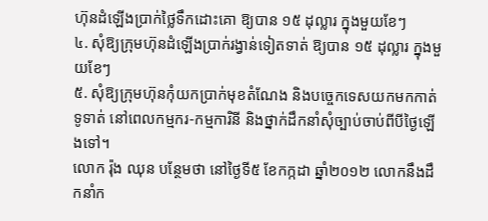ហ៊ុនដំឡើងប្រាក់ថ្លៃទឹកដោះគោ ឱ្យបាន ១៥ ដុល្លារ ក្នុងមួយខែៗ
៤. សុំឱ្យក្រុមហ៊ុនដំឡើងប្រាក់រង្វាន់ទៀតទាត់ ឱ្យបាន ១៥ ដុល្លារ ក្នុងមួយខែៗ
៥. សុំឱ្យក្រុមហ៊ុនកុំយកប្រាក់មុខតំណែង និងបច្ចេកទេសយកមកកាត់ទូទាត់ នៅពេលកម្មករ-កម្មការិនី និងថ្នាក់ដឹកនាំសុំច្បាប់ចាប់ពីបីថ្ងៃឡើងទៅ។
លោក រ៉ុង ឈុន បន្ថែមថា នៅថ្ងៃទី៥ ខែកក្កដា ឆ្នាំ២០១២ លោកនឹងដឹកនាំក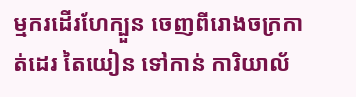ម្មករដើរហែក្បួន ចេញពីរោងចក្រកាត់ដេរ តៃយៀន ទៅកាន់ ការិយាល័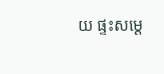យ ផ្ទះសម្តេ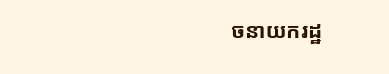ចនាយករដ្ឋ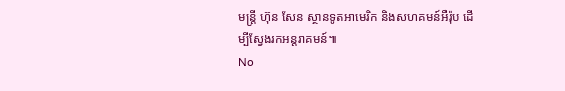មន្ត្រី ហ៊ុន សែន ស្ថានទូតអាមេរិក និងសហគមន៍អឺរ៉ុប ដើម្បីស្វែងរកអន្តរាគមន៍៕
No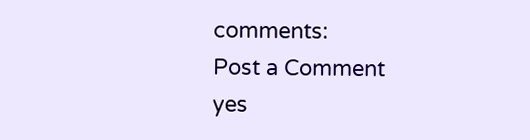comments:
Post a Comment
yes